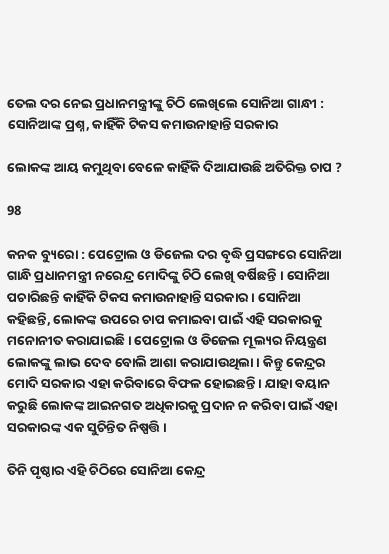ତେଲ ଦର ନେଇ ପ୍ରଧାନମନ୍ତ୍ରୀଙ୍କୁ ଚିଠି ଲେଖିଲେ ସୋନିଆ ଗାନ୍ଧୀ : ସୋନିଆଙ୍କ ପ୍ରଶ୍ନ, କାହିଁକି ଟିକସ କମାଉନାହାନ୍ତି ସରକାର

ଲୋକଙ୍କ ଆୟ କମୁଥିବା ବେଳେ କାହିଁକି ଦିଆଯାଉଛି ଅତିରିକ୍ତ ଚାପ ?

98

କନକ ବ୍ୟୁରୋ : ପେଟ୍ରୋଲ ଓ ଡିଜେଲ ଦର ବୃଦ୍ଧି ପ୍ରସଙ୍ଗରେ ସୋନିଆ ଗାନ୍ଧି ପ୍ରଧାନମନ୍ତ୍ରୀ ନରେନ୍ଦ୍ର ମୋଦିଙ୍କୁ ଚିଠି ଲେଖି ବର୍ଷିଛନ୍ତି । ସୋନିଆ ପଚାରିଛନ୍ତି କାହିଁକି ଟିକସ କମାଉନାହାନ୍ତି ସରକାର । ସୋନିଆ କହିଛନ୍ତି, ଲୋକଙ୍କ ଉପରେ ଚାପ କମାଇବା ପାଇଁ ଏହି ସରକାରକୁ ମନୋନୀତ କରାଯାଇଛି । ପେଟ୍ରୋଲ ଓ ଡିଜେଲ ମୂଲ୍ୟର ନିୟନ୍ତ୍ରଣ ଲୋକଙ୍କୁ ଲାଭ ଦେବ ବୋଲି ଆଶା କରାଯାଉଥିଲା । କିନ୍ତୁ କେନ୍ଦ୍ରର ମୋଦି ସରକାର ଏହା କରିବାରେ ବିଫଳ ହୋଇଛନ୍ତି । ଯାହା ବୟାନ କରୁଛି ଲୋକଙ୍କ ଆଇନଗତ ଅଧିକାରକୁ ପ୍ରଦାନ ନ କରିବା ପାଇଁ ଏହା ସରକାରଙ୍କ ଏକ ସୁଚିନ୍ତିତ ନିଷ୍ପତ୍ତି ।

ତିନି ପୃଷ୍ଠାର ଏହି ଚିଠିରେ ସୋନିଆ କେନ୍ଦ୍ର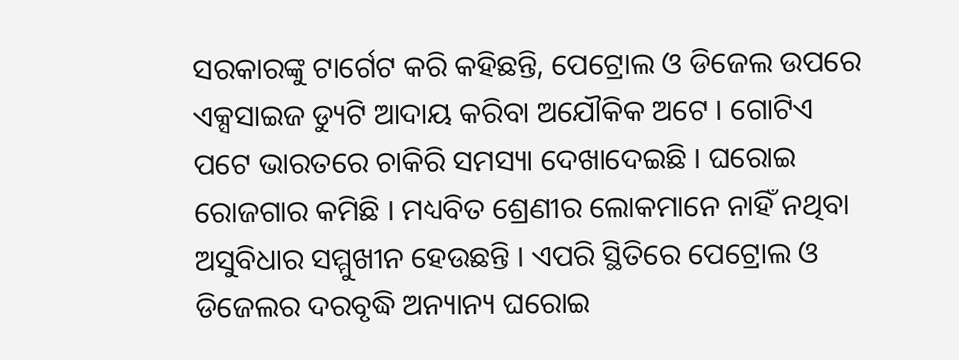ସରକାରଙ୍କୁ ଟାର୍ଗେଟ କରି କହିଛନ୍ତି, ପେଟ୍ରୋଲ ଓ ଡିଜେଲ ଉପରେ ଏକ୍ସସାଇଜ ଡ୍ୟୁଟି ଆଦାୟ କରିବା ଅଯୌକିକ ଅଟେ । ଗୋଟିଏ ପଟେ ଭାରତରେ ଚାକିରି ସମସ୍ୟା ଦେଖାଦେଇଛି । ଘରୋଇ ରୋଜଗାର କମିଛି । ମଧ୍ୟବିତ ଶ୍ରେଣୀର ଲୋକମାନେ ନାହିଁ ନଥିବା ଅସୁବିଧାର ସମ୍ମୁଖୀନ ହେଉଛନ୍ତି । ଏପରି ସ୍ଥିତିରେ ପେଟ୍ରୋଲ ଓ ଡିଜେଲର ଦରବୃଦ୍ଧି ଅନ୍ୟାନ୍ୟ ଘରୋଇ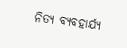ନିତ୍ୟ ବ୍ୟବହାର୍ଯ୍ୟ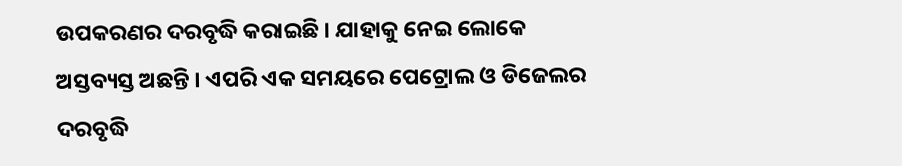ଉପକରଣର ଦରବୃଦ୍ଧି କରାଇଛି । ଯାହାକୁ ନେଇ ଲୋକେ ଅସ୍ତବ୍ୟସ୍ତ ଅଛନ୍ତି । ଏପରି ଏକ ସମୟରେ ପେଟ୍ରୋଲ ଓ ଡିଜେଲର ଦରବୃଦ୍ଧି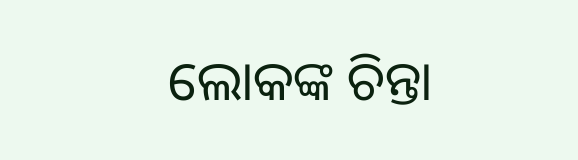ଲୋକଙ୍କ ଚିନ୍ତା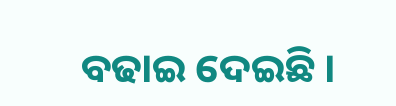ବଢାଇ ଦେଇଛି ।